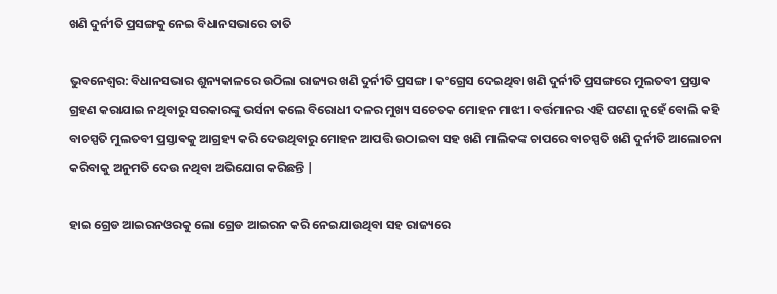ଖଣି ଦୁର୍ନୀତି ପ୍ରସଙ୍ଗକୁ ନେଇ ବିଧାନସଭାରେ ତାତି

ଭୁବନେଶ୍ୱର: ବିଧାନସଭାର ଶୁନ୍ୟକାଳରେ ଉଠିଲା ରାଜ୍ୟର ଖଣି ଦୁର୍ନୀତି ପ୍ରସଙ୍ଗ । କଂଗ୍ରେସ ଦେଇଥିବା ଖଣି ଦୁର୍ନୀତି ପ୍ରସଙ୍ଗରେ ମୁଲତବୀ ପ୍ରସ୍ତାଵ ଗ୍ରହଣ କରାଯାଇ ନଥିବାରୁ ସରକାରଙ୍କୁ ଭର୍ସନା କଲେ ବିରୋଧୀ ଦଳର ମୁଖ୍ୟ ସଚେତକ ମୋହନ ମାଝୀ । ବର୍ତ୍ତମାନର ଏହି ଘଟଣା ନୁହେଁ ବୋଲି କହି ବାଚସ୍ପତି ମୁଲତବୀ ପ୍ରସ୍ତାଵକୁ ଆଗ୍ରହ୍ୟ କରି ଦେଉଥିବାରୁ ମୋହନ ଆପତ୍ତି ଉଠାଇବା ସହ ଖଣି ମାଲିକଙ୍କ ଚାପରେ ବାଚସ୍ପତି ଖଣି ଦୁର୍ନୀତି ଆଲୋଚନା କରିବାକୁ ଅନୁମତି ଦେଉ ନଥିବା ଅଭିଯୋଗ କରିଛନ୍ତି |

ହାଇ ଗ୍ରେଡ ଆଇରନଓରକୁ ଲୋ ଗ୍ରେଡ ଆଇରନ କରି ନେଇଯାଉଥିବା ସହ ରାଜ୍ୟରେ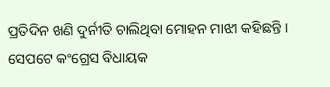ପ୍ରତିଦିନ ଖଣି ଦୁର୍ନୀତି ଚାଲିଥିବା ମୋହନ ମାଝୀ କହିଛନ୍ତି । ସେପଟେ କଂଗ୍ରେସ ବିଧାୟକ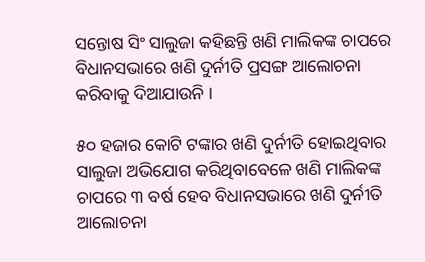ସନ୍ତୋଷ ସିଂ ସାଲୁଜା କହିଛନ୍ତି ଖଣି ମାଲିକଙ୍କ ଚାପରେ ବିଧାନସଭାରେ ଖଣି ଦୁର୍ନୀତି ପ୍ରସଙ୍ଗ ଆଲୋଚନା କରିବାକୁ ଦିଆଯାଉନି ।

୫୦ ହଜାର କୋଟି ଟଙ୍କାର ଖଣି ଦୁର୍ନୀତି ହୋଇଥିବାର ସାଲୁଜା ଅଭିଯୋଗ କରିଥିବାବେଳେ ଖଣି ମାଲିକଙ୍କ ଚାପରେ ୩ ବର୍ଷ ହେବ ବିଧାନସଭାରେ ଖଣି ଦୁର୍ନୀତି ଆଲୋଚନା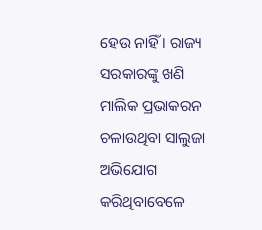ହେଉ ନାହିଁ । ରାଜ୍ୟ ସରକାରଙ୍କୁ ଖଣି ମାଲିକ ପ୍ରଭାକରନ ଚଳାଉଥିବା ସାଲୁଜା ଅଭିଯୋଗ କରିଥିବାବେଳେ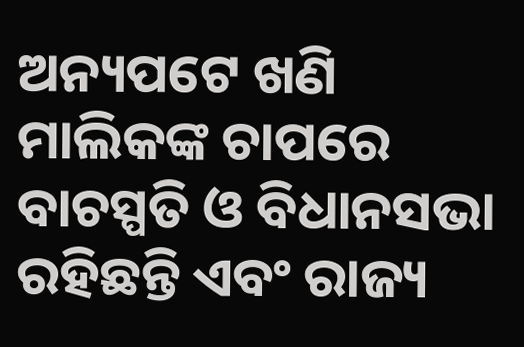ଅନ୍ୟପଟେ ଖଣି ମାଲିକଙ୍କ ଚାପରେ ବାଚସ୍ପତି ଓ ବିଧାନସଭା ରହିଛନ୍ତି ଏବଂ ରାଜ୍ୟ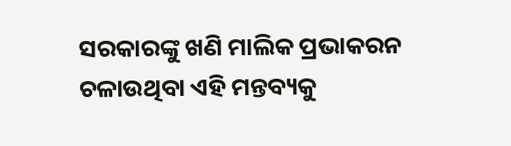ସରକାରଙ୍କୁ ଖଣି ମାଲିକ ପ୍ରଭାକରନ ଚଳାଉଥିବା ଏହି ମନ୍ତବ୍ୟକୁ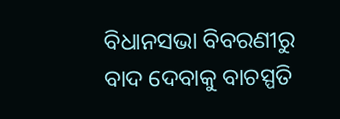ବିଧାନସଭା ବିବରଣୀରୁ ବାଦ ଦେବାକୁ ବାଚସ୍ପତି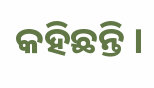କହିଛନ୍ତି ।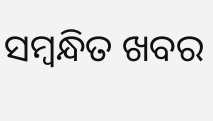ସମ୍ବନ୍ଧିତ ଖବର